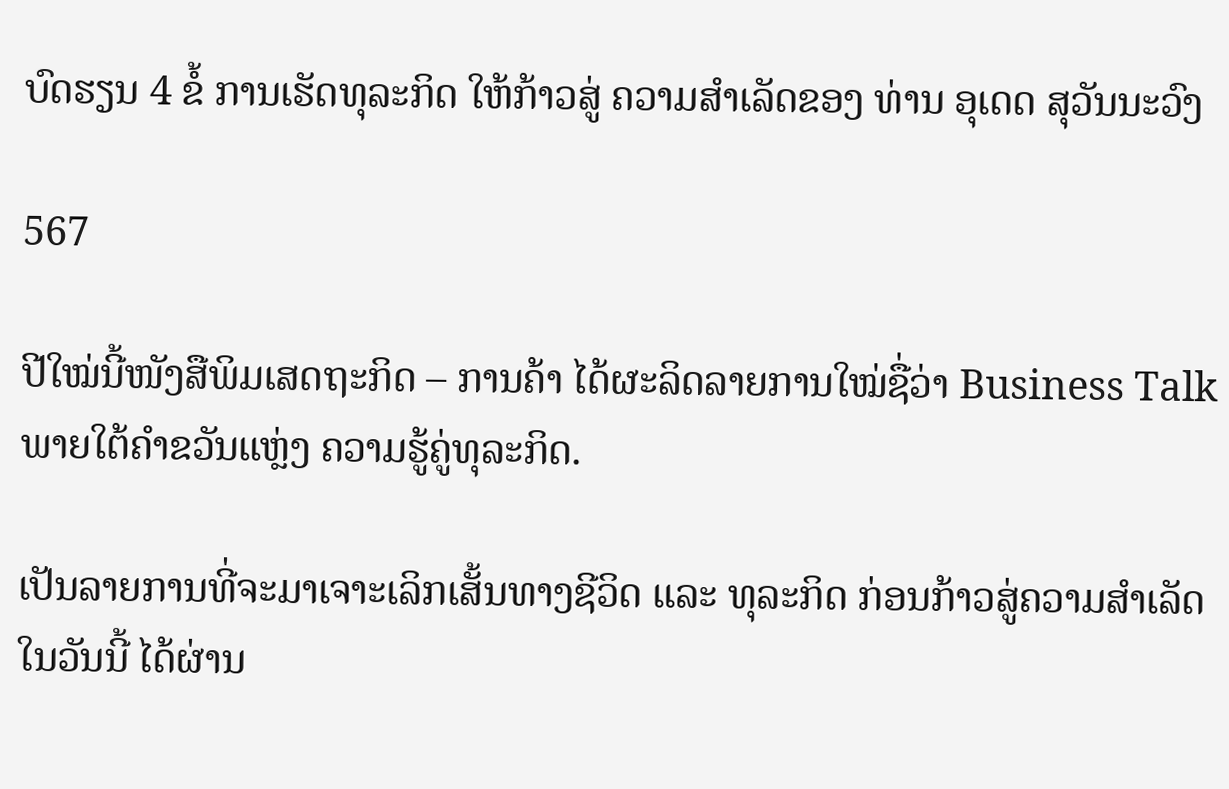ບົດຮຽນ 4 ຂໍ້ ການເຮັດທຸລະກິດ ໃຫ້ກ້າວສູ່ ຄວາມສຳເລັດຂອງ ທ່ານ ອຸເດດ ສຸວັນນະວົງ

567

ປີໃໝ່ນີ້ໜັງສືພິມເສດຖະກິດ – ການຄ້າ ໄດ້ຜະລິດລາຍການໃໝ່ຊື່ວ່າ Business Talk ພາຍໃຕ້ຄຳຂວັນແຫຼ່ງ ຄວາມຮູ້ຄູ່ທຸລະກິດ.

ເປັນລາຍການທີ່ຈະມາເຈາະເລິກເສັ້ນທາງຊີວິດ ແລະ ທຸລະກິດ ກ່ອນກ້າວສູ່ຄວາມສຳເລັດໃນວັນນີ້ ໄດ້ຜ່ານ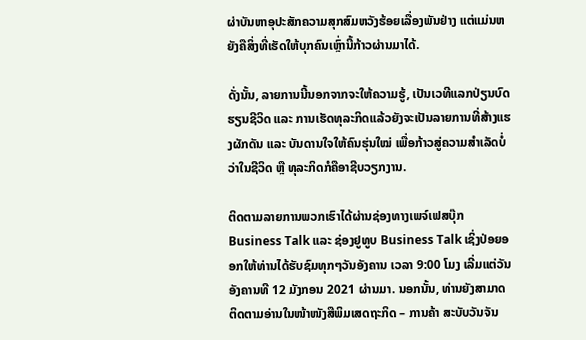ຜ່າບັນຫາອຸປະສັກຄວາມສຸກສົມຫວັງຮ້ອຍເລື່ອງພັນຢ່າງ ແຕ່ແມ່ນຫຍັງຄືສິ່ງທີ່ເຮັດໃຫ້ບຸກຄົນເຫຼົ່ານີ້ກ້າວຜ່ານມາໄດ້.

ດັ່ງນັ້ນ, ລາຍການນີ້ນອກຈາກຈະໃຫ້ຄວາມຮູ້, ເປັນເວທີແລກປ່ຽນບົດຮຽນຊີວິດ ແລະ ການເຮັດທຸລະກິດແລ້ວຍັງຈະເປັນລາຍການທີ່ສ້າງແຮງຜັກດັນ ແລະ ບັນດານໃຈໃຫ້ຄົນຮຸ່ນໃໝ່ ເພື່ອກ້າວສູ່ຄວາມສຳເລັດບໍ່ວ່າໃນຊີວິດ ຫຼື ທຸລະກິດກໍຄືອາຊີບວຽກງານ.

ຕິດຕາມລາຍການພວກເຮົາໄດ້ຜ່ານຊ່ອງທາງເພຈ໌ເຟສບຸ໊ກ Business Talk ແລະ ຊ່ອງຢູທູບ Business Talk ເຊິ່ງປ່ອຍອອກໃຫ້ທ່ານໄດ້ຮັບຊົມທຸກໆວັນອັງຄານ ເວລາ 9:00 ໂມງ ເລີ່ມແຕ່ວັນອັງຄານທີ 12 ມັງກອນ 2021 ຜ່ານມາ. ນອກນັ້ນ, ທ່ານຍັງສາມາດຕິດຕາມອ່ານໃນໜ້າໜັງສືພິມເສດຖະກິດ – ການຄ້າ ສະບັບວັນຈັນ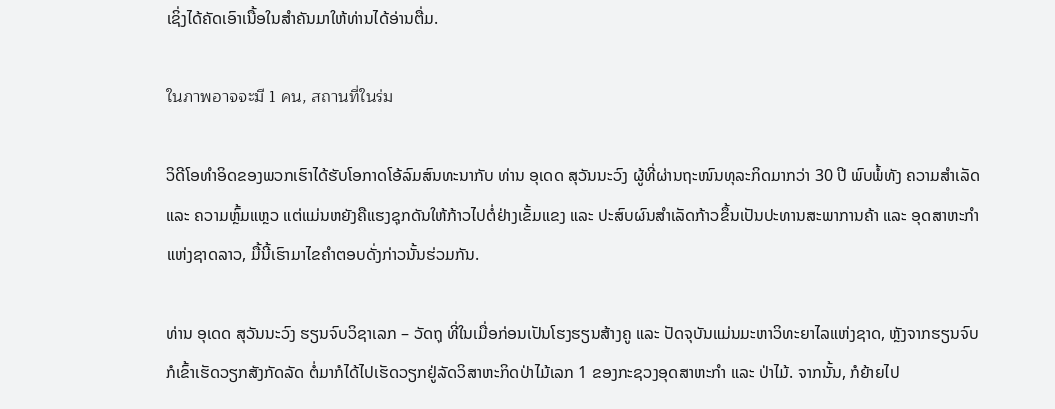ເຊິ່ງໄດ້ຄັດເອົາເນື້ອໃນສຳຄັນມາໃຫ້ທ່ານໄດ້ອ່ານຕື່ມ.

ในภาพอาจจะมี 1 คน, สถานที่ในร่ม

ວິດີໂອທຳອິດຂອງພວກເຮົາໄດ້ຮັບໂອກາດໂອ້ລົມສົນທະນາກັບ ທ່ານ ອຸເດດ ສຸວັນນະວົງ ຜູ້ທີ່ຜ່ານຖະໜົນທຸລະກິດມາກວ່າ 30 ປີ ພົບພໍ້ທັງ ຄວາມສຳເລັດ ແລະ ຄວາມຫຼົ້ມແຫຼວ ແຕ່ແມ່ນຫຍັງຄືແຮງຊຸກດັນໃຫ້ກ້າວໄປຕໍ່ຢ່າງເຂັ້ມແຂງ ແລະ ປະສົບຜົນສຳເລັດກ້າວຂຶ້ນເປັນປະທານສະພາການຄ້າ ແລະ ອຸດສາຫະກຳແຫ່ງຊາດລາວ, ມື້ນີ້ເຮົາມາໄຂຄຳຕອບດັ່ງກ່າວນັ້ນຮ່ວມກັນ.

ທ່ານ ອຸເດດ ສຸວັນນະວົງ ຮຽນຈົບວິຊາເລກ – ວັດຖຸ ທີ່ໃນເມື່ອກ່ອນເປັນໂຮງຮຽນສ້າງຄູ ແລະ ປັດຈຸບັນແມ່ນມະຫາວິທະຍາໄລແຫ່ງຊາດ, ຫຼັງຈາກຮຽນຈົບກໍເຂົ້າເຮັດວຽກສັງກັດລັດ ຕໍ່ມາກໍໄດ້ໄປເຮັດວຽກຢູ່ລັດວິສາຫະກິດປ່າໄມ້ເລກ 1 ຂອງກະຊວງອຸດສາຫະກຳ ແລະ ປ່າໄມ້. ຈາກນັ້ນ, ກໍຍ້າຍໄປ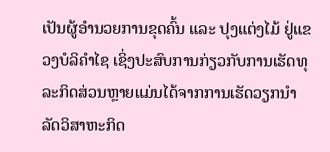ເປັນຜູ້ອຳນວຍການຂຸດຄົ້ນ ແລະ ປຸງແຕ່ງໄມ້ ຢູ່ແຂວງບໍລິຄຳໄຊ ເຊິ່ງປະສົບການກ່ຽວກັບການເຮັດທຸລະກິດສ່ວນຫຼາຍແມ່ນໄດ້ຈາກການເຮັດວຽກນຳລັດວິສາຫະກິດ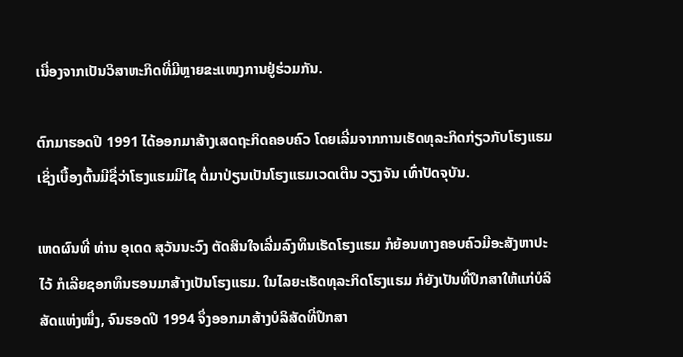ເນື່ອງຈາກເປັນວິສາຫະກິດທີ່ມີຫຼາຍຂະແໜງການຢູ່ຮ່ວມກັນ.

ຕົກມາຮອດປີ 1991 ໄດ້ອອກມາສ້າງເສດຖະກິດຄອບຄົວ ໂດຍເລີ່ມຈາກການເຮັດທຸລະກິດກ່ຽວກັບໂຮງແຮມ ເຊິ່ງເບື້ອງຕົ້ນມີຊື່ວ່າໂຮງແຮມມີໄຊ ຕໍ່ມາປ່ຽນເປັນໂຮງແຮມເວດເຕີນ ວຽງຈັນ ເທົ່າປັດຈຸບັນ.

ເຫດຜົນທີ່ ທ່ານ ອຸເດດ ສຸວັນນະວົງ ຕັດສິນໃຈເລີ່ມລົງທຶນເຮັດໂຮງແຮມ ກໍຍ້ອນທາງຄອບຄົວມີອະສັງຫາປະໄວ້ ກໍເລີຍຊອກທຶນຮອນມາສ້າງເປັນໂຮງແຮມ. ໃນໄລຍະເຮັດທຸລະກິດໂຮງແຮມ ກໍຍັງເປັນທີ່ປຶກສາໃຫ້ແກ່ບໍລິສັດແຫ່ງໜຶ່ງ, ຈົນຮອດປີ 1994 ຈຶ່ງອອກມາສ້າງບໍລິສັດທີ່ປຶກສາ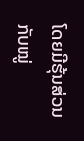ໂດຍມີຮຸ້ນສ່ວນກັບໝູ່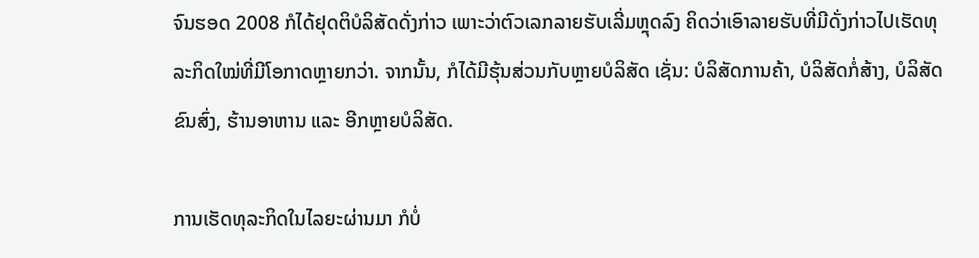ຈົນຮອດ 2008 ກໍໄດ້ຢຸດຕິບໍລິສັດດັ່ງກ່າວ ເພາະວ່າຕົວເລກລາຍຮັບເລີ່ມຫຼຸດລົງ ຄິດວ່າເອົາລາຍຮັບທີ່ມີດັ່ງກ່າວໄປເຮັດທຸລະກິດໃໝ່ທີ່ມີໂອກາດຫຼາຍກວ່າ. ຈາກນັ້ນ, ກໍໄດ້ມີຮຸ້ນສ່ວນກັບຫຼາຍບໍລິສັດ ເຊັ່ນ: ບໍລິສັດການຄ້າ, ບໍລິສັດກໍ່ສ້າງ, ບໍລິສັດຂົນສົ່ງ, ຮ້ານອາຫານ ແລະ ອີກຫຼາຍບໍລິສັດ.

ການເຮັດທຸລະກິດໃນໄລຍະຜ່ານມາ ກໍບໍ່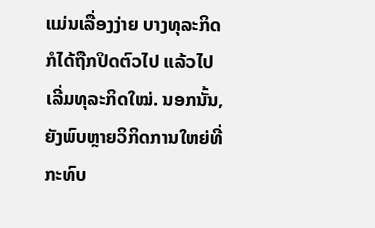ແມ່ນເລື່ອງງ່າຍ ບາງທຸລະກິດກໍໄດ້ຖືກປິດຕົວໄປ ແລ້ວໄປເລີ່ມທຸລະກິດໃໝ່. ນອກນັ້ນ, ຍັງພົບຫຼາຍວິກິດການໃຫຍ່ທີ່ກະທົບ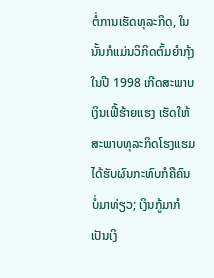ຕໍ່ການເຮັດທຸລະກິດ, ໃນນັ້ນກໍແມ່ນວິກິດຕົ້ມຍຳກຸ້ງໃນປີ 1998 ເກີດສະພາບເງິນເຟີ້ຮ້າຍແຮງ ເຮັດໃຫ້ສະພາບທຸລະກິດໂຮງແຮມໄດ້ຮັບຜົນກະທົບກໍຄືຄົນບໍ່ມາທ່ຽວ; ເງິນກູ້ມາກໍເປັນເງິ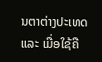ນຕາຕ່າງປະເທດ ແລະ ເມື່ອໃຊ້ຄື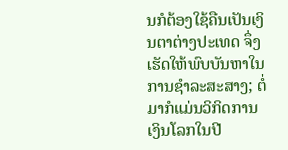ນກໍຕ້ອງໃຊ້ຄືນເປັນເງິນຕາຕ່າງປະເທດ ຈຶ່ງເຮັດໃຫ້ພົບບັນຫາໃນການຊຳລະສະສາງ; ຕໍ່ມາກໍແມ່ນວິກິດການເງິນໂລກໃນປີ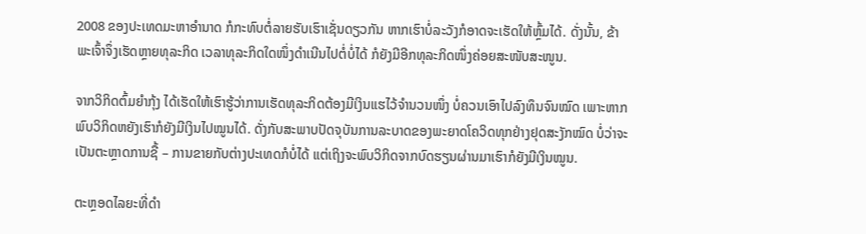2008 ຂອງປະເທດມະຫາອຳນາດ ກໍກະທົບຕໍ່ລາຍຮັບເຮົາເຊັ່ນດຽວກັນ ຫາກເຮົາບໍ່ລະວັງກໍອາດຈະເຮັດໃຫ້ຫຼົ້ມໄດ້. ດັ່ງນັ້ນ, ຂ້າພະເຈົ້າຈຶ່ງເຮັດຫຼາຍທຸລະກິດ ເວລາທຸລະກິດໃດໜຶ່ງດຳເນີນໄປຕໍ່ບໍ່ໄດ້ ກໍຍັງມີອີກທຸລະກິດໜຶ່ງຄ່ອຍສະໜັບສະໜູນ.

ຈາກວິກິດຕົ້ມຍຳກຸ້ງ ໄດ້ເຮັດໃຫ້ເຮົາຮູ້ວ່າການເຮັດທຸລະກິດຕ້ອງມີເງິນແຮໄວ້ຈຳນວນໜຶ່ງ ບໍ່ຄວນເອົາໄປລົງທຶນຈົນໝົດ ເພາະຫາກພົບວິກິດຫຍັງເຮົາກໍຍັງມີເງິນໄປໝູນໄດ້. ດັ່ງກັບສະພາບປັດຈຸບັນການລະບາດຂອງພະຍາດໂຄວິດທຸກຢ່າງຢຸດສະງັກໝົດ ບໍ່ວ່າຈະເປັນຕະຫຼາດການຊື້ – ການຂາຍກັບຕ່າງປະເທດກໍບໍ່ໄດ້ ແຕ່ເຖິງຈະພົບວິກິດຈາກບົດຮຽນຜ່ານມາເຮົາກໍຍັງມີເງິນໝູນ.

ຕະຫຼອດໄລຍະທີ່ດຳ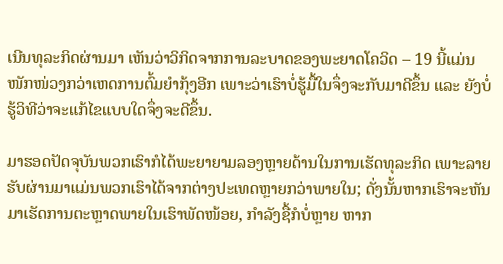ເນີນທຸລະກິດຜ່ານມາ ເຫັນວ່າວິກິດຈາກການລະບາດຂອງພະຍາດໂຄວິດ – 19 ນີ້ແມ່ນໜັກໜ່ວງກວ່າເຫດການຕົ້ມຍຳກຸ້ງອີກ ເພາະວ່າເຮົາບໍ່ຮູ້ມື້ໃນຈຶ່ງຈະກັບມາດີຂຶ້ນ ແລະ ຍັງບໍ່ຮູ້ວິທີວ່າຈະແກ້ໄຂແບບໃດຈຶ່ງຈະດີຂຶ້ນ.

ມາຮອດປັດຈຸບັນພວກເຮົາກໍໄດ້ພະຍາຍາມລອງຫຼາຍດ້ານໃນການເຮັດທຸລະກິດ ເພາະລາຍຮັບຜ່ານມາແມ່ນພວກເຮົາໄດ້ຈາກຕ່າງປະເທດຫຼາຍກວ່າພາຍໃນ; ດັ່ງນັ້ນຫາກເຮົາຈະຫັນມາເຮັດການຕະຫຼາດພາຍໃນເຮົາພັດໜ້ອຍ, ກຳລັງຊື້ກໍບໍ່ຫຼາຍ ຫາກ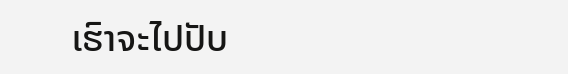ເຮົາຈະໄປປັບ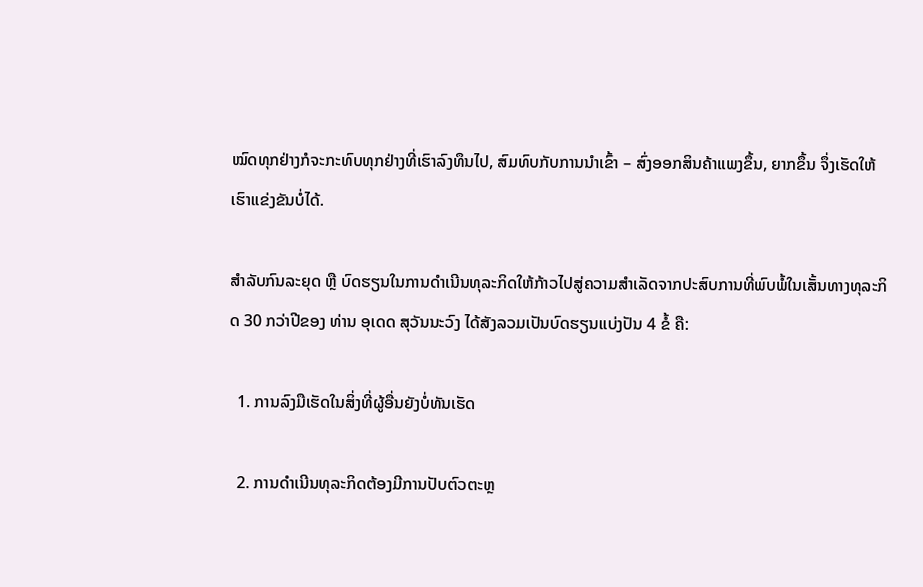ໝົດທຸກຢ່າງກໍຈະກະທົບທຸກຢ່າງທີ່ເຮົາລົງທຶນໄປ, ສົມທົບກັບການນຳເຂົ້າ – ສົ່ງອອກສິນຄ້າແພງຂຶ້ນ, ຍາກຂຶ້ນ ຈຶ່ງເຮັດໃຫ້ເຮົາແຂ່ງຂັນບໍ່ໄດ້.

ສຳລັບກົນລະຍຸດ ຫຼື ບົດຮຽນໃນການດຳເນີນທຸລະກິດໃຫ້ກ້າວໄປສູ່ຄວາມສຳເລັດຈາກປະສົບການທີ່ພົບພໍ້ໃນເສັ້ນທາງທຸລະກິດ 30 ກວ່າປີຂອງ ທ່ານ ອຸເດດ ສຸວັນນະວົງ ໄດ້ສັງລວມເປັນບົດຮຽນແບ່ງປັນ 4 ຂໍ້ ຄື:

  1. ການລົງມືເຮັດໃນສິ່ງທີ່ຜູ້ອື່ນຍັງບໍ່ທັນເຮັດ

  2. ການດຳເນີນທຸລະກິດຕ້ອງມີການປັບຕົວຕະຫຼ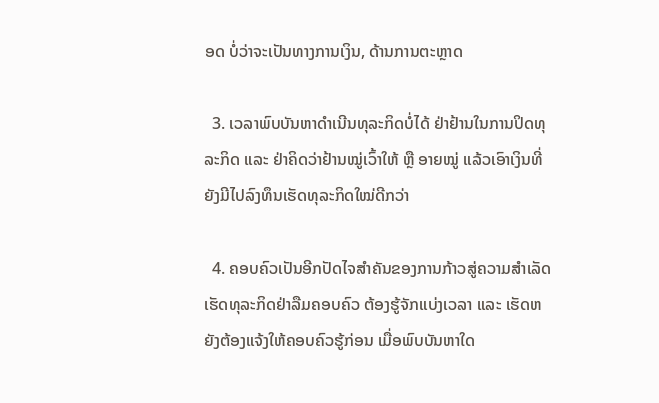ອດ ບໍ່ວ່າຈະເປັນທາງການເງິນ, ດ້ານການຕະຫຼາດ

  3. ເວລາພົບບັນຫາດຳເນີນທຸລະກິດບໍ່ໄດ້ ຢ່າຢ້ານໃນການປິດທຸລະກິດ ແລະ ຢ່າຄິດວ່າຢ້ານໝູ່ເວົ້າໃຫ້ ຫຼື ອາຍໝູ່ ແລ້ວເອົາເງິນທີ່ຍັງມີໄປລົງທຶນເຮັດທຸລະກິດໃໝ່ດີກວ່າ

  4. ຄອບຄົວເປັນອີກປັດໄຈສຳຄັນຂອງການກ້າວສູ່ຄວາມສຳເລັດ ເຮັດທຸລະກິດຢ່າລືມຄອບຄົວ ຕ້ອງຮູ້ຈັກແບ່ງເວລາ ແລະ ເຮັດຫຍັງຕ້ອງແຈ້ງໃຫ້ຄອບຄົວຮູ້ກ່ອນ ເມື່ອພົບບັນຫາໃດ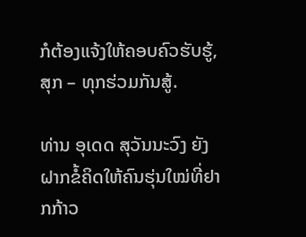ກໍຕ້ອງແຈ້ງໃຫ້ຄອບຄົວຮັບຮູ້, ສຸກ – ທຸກຮ່ວມກັນສູ້.

ທ່ານ ອຸເດດ ສຸວັນນະວົງ ຍັງຝາກຂໍ້ຄິດໃຫ້ຄົນຮຸ່ນໃໝ່ທີ່ຢາກກ້າວ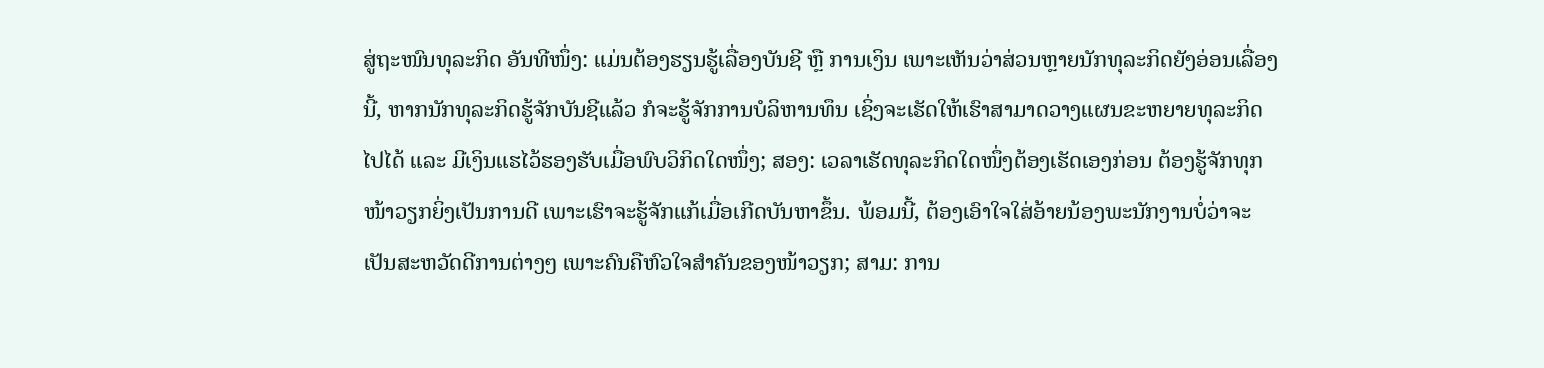ສູ່ຖະໜົນທຸລະກິດ ອັນທີໜຶ່ງ: ແມ່ນຕ້ອງຮຽນຮູ້ເລື່ອງບັນຊີ ຫຼື ການເງິນ ເພາະເຫັນວ່າສ່ວນຫຼາຍນັກທຸລະກິດຍັງອ່ອນເລື່ອງນີ້, ຫາກນັກທຸລະກິດຮູ້ຈັກບັນຊີແລ້ວ ກໍຈະຮູ້ຈັກການບໍລິຫານທຶນ ເຊິ່ງຈະເຮັດໃຫ້ເຮົາສາມາດວາງແຜນຂະຫຍາຍທຸລະກິດໄປໄດ້ ແລະ ມີເງິນແຮໄວ້ຮອງຮັບເມື່ອພົບວິກິດໃດໜຶ່ງ; ສອງ: ເວລາເຮັດທຸລະກິດໃດໜຶ່ງຕ້ອງເຮັດເອງກ່ອນ ຕ້ອງຮູ້ຈັກທຸກໜ້າວຽກຍິ່ງເປັນການດີ ເພາະເຮົາຈະຮູ້ຈັກແກ້ເມື່ອເກີດບັນຫາຂຶ້ນ. ພ້ອມນີ້, ຕ້ອງເອົາໃຈໃສ່ອ້າຍນ້ອງພະນັກງານບໍ່ວ່າຈະເປັນສະຫວັດດີການຕ່າງໆ ເພາະຄົນຄືຫົວໃຈສຳຄັນຂອງໜ້າວຽກ; ສາມ: ການ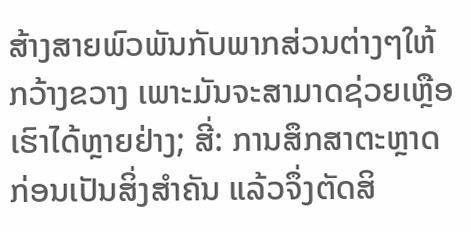ສ້າງສາຍພົວພັນກັບພາກສ່ວນຕ່າງໆໃຫ້ກວ້າງຂວາງ ເພາະມັນຈະສາມາດຊ່ວຍເຫຼືອເຮົາໄດ້ຫຼາຍຢ່າງ; ສີ່: ການສຶກສາຕະຫຼາດກ່ອນເປັນສິ່ງສຳຄັນ ແລ້ວຈຶ່ງຕັດສິ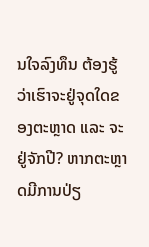ນໃຈລົງທຶນ ຕ້ອງຮູ້ວ່າເຮົາຈະຢູ່ຈຸດໃດຂອງຕະຫຼາດ ແລະ ຈະຢູ່ຈັກປີ? ຫາກຕະຫຼາດມີການປ່ຽ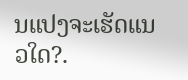ນແປງຈະເຮັດແນວໃດ?.